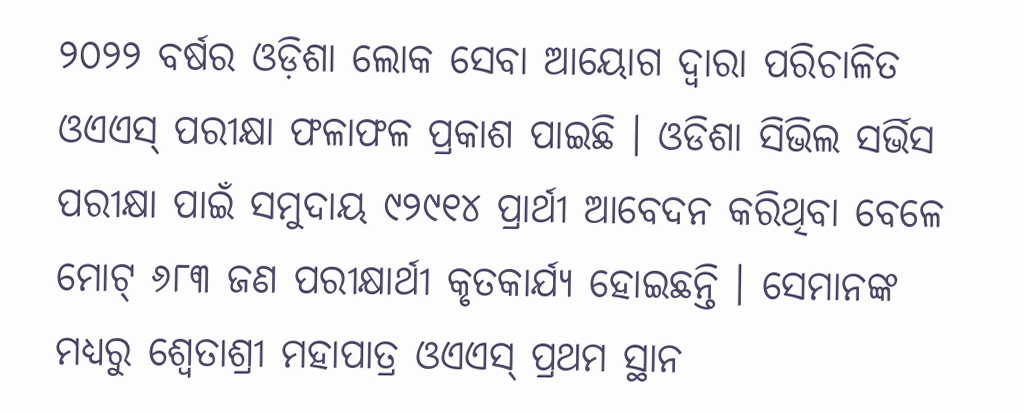୨୦୨୨ ବର୍ଷର ଓଡ଼ିଶା ଲୋକ ସେବା ଆୟୋଗ ଦ୍ୱାରା ପରିଚାଳିତ ଓଏଏସ୍‌ ପରୀକ୍ଷା ଫଳାଫଳ ପ୍ରକାଶ ପାଇଛି । ଓଡିଶା ସିଭିଲ ସର୍ଭିସ ପରୀକ୍ଷା ପାଇଁ ସମୁଦାୟ ୯୨୯୧୪ ପ୍ରାର୍ଥୀ ଆବେଦନ କରିଥିବା ବେଳେ ମୋଟ୍‌ ୬୮୩ ଜଣ ପରୀକ୍ଷାର୍ଥୀ କୃତକାର୍ଯ୍ୟ ହୋଇଛନ୍ତି । ସେମାନଙ୍କ ମଧ୍ୟରୁ ଶ୍ୱେତାଶ୍ରୀ ମହାପାତ୍ର ଓଏଏସ୍‌ ପ୍ରଥମ ସ୍ଥାନ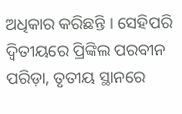ଅଧିକାର କରିଛନ୍ତି । ସେହିପରି ଦ୍ୱିତୀୟରେ ପ୍ରିଙ୍କିଲ ପରବୀନ ପରିଡ଼ା, ତୃତୀୟ ସ୍ଥାନରେ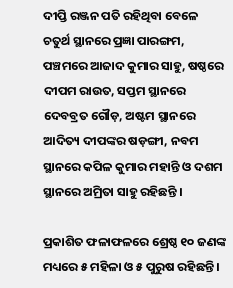ଦୀପ୍ତି ରଞ୍ଜନ ପତି ରହିଥିବା ବେଳେ ଚତୁର୍ଥ ସ୍ଥାନରେ ପ୍ରଜ୍ଞା ପାରଙ୍ଗମ, ପଞ୍ଚମରେ ଆଜାଦ କୁମାର ସାହୁ, ଷଷ୍ଠରେ ଦୀପମ ରାଉତ, ସପ୍ତମ ସ୍ଥାନରେ ଦେବବ୍ରତ ଗୌଡ଼, ଅଷ୍ଟମ ସ୍ଥାନରେ ଆଦିତ୍ୟ ଦୀପଙ୍କର ଷଡ଼ଙ୍ଗୀ, ନବମ ସ୍ଥାନରେ କପିଳ କୁମାର ମହାନ୍ତି ଓ ଦଶମ ସ୍ଥାନରେ ଅମ୍ରିତା ସାହୁ ରହିଛନ୍ତି ।

ପ୍ରକାଶିତ ଫଳାଫଳରେ ଶ୍ରେଷ୍ଠ ୧୦ ଜଣଙ୍କ ମଧ୍ୟରେ ୫ ମହିଳା ଓ ୫ ପୁରୁଷ ରହିଛନ୍ତି ।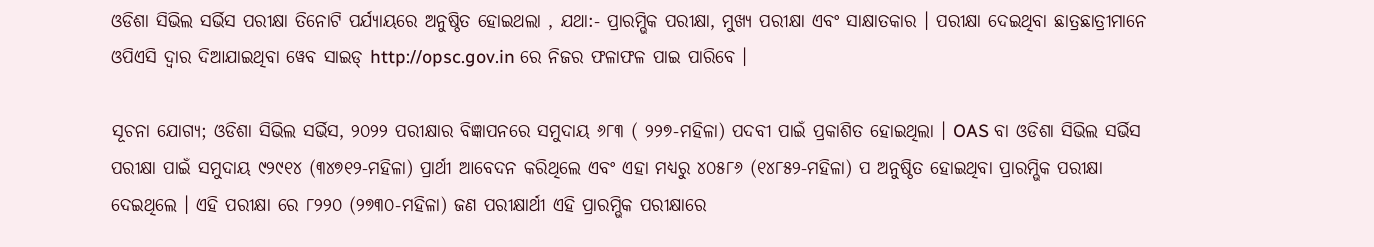ଓଡିଶା ସିଭିଲ ସର୍ଭିସ ପରୀକ୍ଷା ତିନୋଟି ପର୍ଯ୍ୟାୟରେ ଅନୁଷ୍ଠିତ ହୋଇଥଲା , ଯଥା:- ପ୍ରାରମ୍ଭିକ ପରୀକ୍ଷା, ମୁଖ୍ୟ ପରୀକ୍ଷା ଏବଂ ସାକ୍ଷାତକାର । ପରୀକ୍ଷା ଦେଇଥିବା ଛାତ୍ରଛାତ୍ରୀମାନେ ଓପିଏସି ଦ୍ୱାର ଦିଆଯାଇଥିବା ୱେବ ସାଇଡ୍ http://opsc.gov.in ରେ ନିଜର ଫଳାଫଳ ପାଇ ପାରିବେ ।

ସୂଚନା ଯୋଗ୍ୟ; ଓଡିଶା ସିଭିଲ ସର୍ଭିସ, ୨୦୨୨ ପରୀକ୍ଷାର ବିଜ୍ଞାପନରେ ସମୁଦାୟ ୬୮୩ ( ୨୨୭-ମହିଳା) ପଦବୀ ପାଇଁ ପ୍ରକାଶିତ ହୋଇଥିଲା । OAS ବା ଓଡିଶା ସିଭିଲ ସର୍ଭିସ ପରୀକ୍ଷା ପାଇଁ ସମୁଦାୟ ୯୨୯୧୪ (୩୪୭୧୨-ମହିଳା) ପ୍ରାର୍ଥୀ ଆବେଦନ କରିଥିଲେ ଏବଂ ଏହା ମଧ୍ୟରୁ ୪୦୫୮୬ (୧୪୮୫୨-ମହିଳା) ପ ଅନୁଷ୍ଠିତ ହୋଇଥିବା ପ୍ରାରମ୍ଭିକ ପରୀକ୍ଷା ଦେଇଥିଲେ । ଏହି ପରୀକ୍ଷା ରେ ୮୨୨୦ (୨୭୩୦-ମହିଳା) ଜଣ ପରୀକ୍ଷାର୍ଥୀ ଏହି ପ୍ରାରମ୍ଭିକ ପରୀକ୍ଷାରେ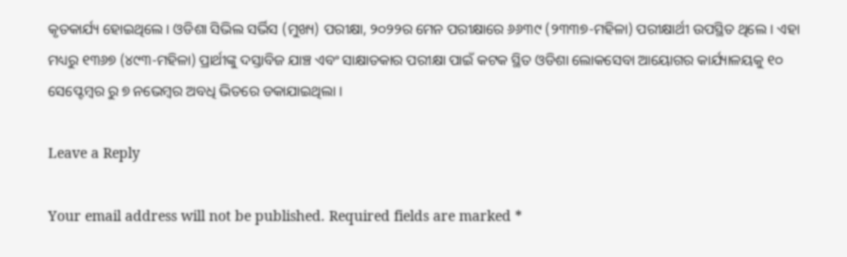କୃତକାର୍ଯ୍ୟ ହୋଇଥିଲେ । ଓଡିଶା ସିଭିଲ ସର୍ଭିସ (ମୁଖ୍ୟ) ପରୀକ୍ଷା, ୨୦୨୨ର ମେନ ପରୀକ୍ଷାରେ ୬୬୩୯ (୨୩୩୭-ମହିଳା) ପରୀକ୍ଷାର୍ଥୀ ଉପସ୍ଥିତ ଥିଲେ । ଏହା ମଧ୍ୟରୁ ୧୩୬୭ (୪୯୩-ମହିଳା) ପ୍ରାର୍ଥୀଙ୍କୁ ଦସ୍ତାବିଜ ଯାଞ୍ଚ ଏବଂ ସାକ୍ଷାତକାର ପରୀକ୍ଷା ପାଇଁ କଟକ ସ୍ଥିତ ଓଡିଶା ଲୋକସେବା ଆୟୋଗର କାର୍ଯ୍ୟାଳୟକୁ ୧୦ ସେପ୍ଟେମ୍ୱର ରୁ ୭ ନଭେମ୍ବର ଅବଧି ଭିତରେ ଡକାଯାଇଥିଲା ।

Leave a Reply

Your email address will not be published. Required fields are marked *